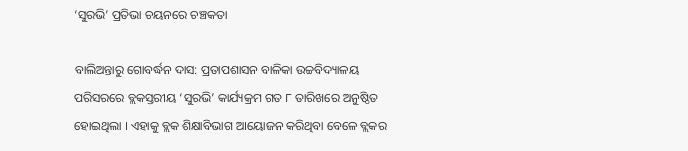‘ସୁରଭି’ ପ୍ରତିଭା ଚୟନରେ ଚଞ୍ଚକତା

ବାଲିଅନ୍ତାରୁ ଗୋବର୍ଦ୍ଧନ ଦାସ: ପ୍ରତାପଶାସନ ବାଳିକା ଉଚ୍ଚବିଦ୍ୟାଳୟ ପରିସରରେ ବ୍ଲକସ୍ତରୀୟ ‘ସୁରଭି’ କାର୍ଯ୍ୟକ୍ରମ ଗତ ୮ ତାରିଖରେ ଅନୁଷ୍ଠିତ ହୋଇଥିଲା । ଏହାକୁ ବ୍ଲକ ଶିକ୍ଷାବିଭାଗ ଆୟୋଜନ କରିଥିବା ବେଳେ ବ୍ଲକର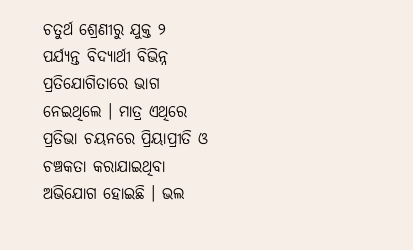ଚତୁର୍ଥ ଶ୍ରେଣୀରୁ ଯୁକ୍ତ ୨ ପର୍ଯ୍ୟନ୍ତ ବିଦ୍ୟାର୍ଥୀ ବିଭିନ୍ନ ପ୍ରତିଯୋଗିତାରେ ଭାଗ ନେଇଥିଲେ । ମାତ୍ର ଏଥିରେ ପ୍ରତିଭା ଚୟନରେ ପ୍ରିୟାପ୍ରୀତି ଓ ଚଞ୍ଚକତା କରାଯାଇଥିବା ଅଭିଯୋଗ ହୋଇଛି । ଭଲ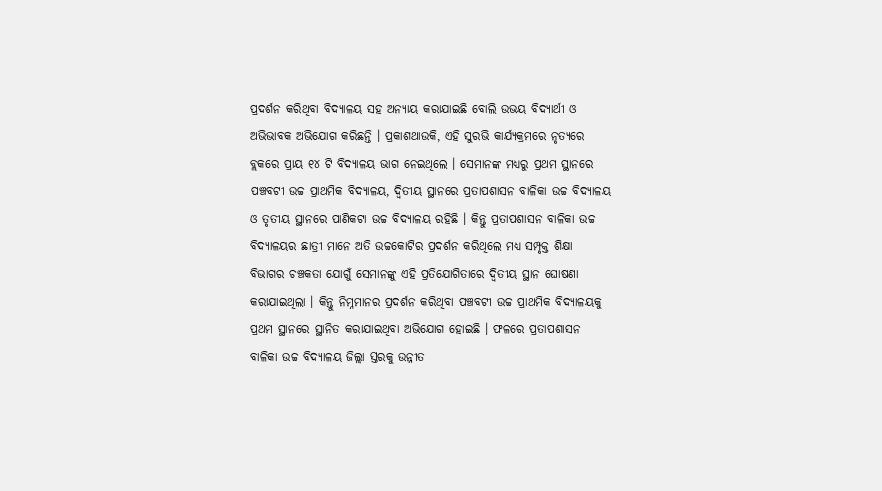ପ୍ରଦର୍ଶନ କରିଥିବା ବିଦ୍ୟାଳୟ ସହ ଅନ୍ୟାୟ କରାଯାଇଛି ବୋଲି ଉଭୟ ବିଦ୍ୟାର୍ଥୀ ଓ ଅଭିଭାବକ ଅଭିଯୋଗ କରିଛନ୍ତି । ପ୍ରକାଶଥାଉକି, ଏହି ସୁରଭି କାର୍ଯ୍ୟକ୍ରମରେ ନୃତ୍ୟରେ ବ୍ଲକରେ ପ୍ରାୟ ୧୪ ଟି ବିଦ୍ୟାଳୟ ଭାଗ ନେଇଥିଲେ । ସେମାନଙ୍କ ମଧ୍ୟରୁ ପ୍ରଥମ ସ୍ଥାନରେ ପଞ୍ଚବଟୀ ଉଚ୍ଚ ପ୍ରାଥମିକ ବିଦ୍ୟାଳୟ, ଦ୍ୱିତୀୟ ସ୍ଥାନରେ ପ୍ରତାପଶାସନ ବାଳିକା ଉଚ୍ଚ ବିଦ୍ୟାଳୟ ଓ ତୃତୀୟ ସ୍ଥାନରେ ପାଣିକଟା ଉଚ୍ଚ ବିଦ୍ୟାଳୟ ରହିଛି । କିନ୍ତୁ ପ୍ରତାପଶାସନ ବାଳିକା ଉଚ୍ଚ ବିଦ୍ୟାଳୟର ଛାତ୍ରୀ ମାନେ ଅତି ଉଚ୍ଚକୋଟିର ପ୍ରଦର୍ଶନ କରିଥିଲେ ମଧ୍ୟ ସମ୍ପୃକ୍ତ ଶିକ୍ଷା ବିଭାଗର ଚଞ୍ଚକତା ଯୋଗୁଁ ସେମାନଙ୍କୁ ଏହି ପ୍ରତିଯୋଗିତାରେ ଦ୍ୱିତୀୟ ସ୍ଥାନ ଘୋଷଣା କରାଯାଇଥିଲା । କିନ୍ତୁ ନିମ୍ନମାନର ପ୍ରଦର୍ଶନ କରିଥିବା ପଞ୍ଚବଟୀ ଉଚ୍ଚ ପ୍ରାଥମିକ ବିଦ୍ୟାଳୟକୁ ପ୍ରଥମ ସ୍ଥାନରେ ସ୍ଥାନିତ କରାଯାଇଥିବା ଅଭିଯୋଗ ହୋଇଛି । ଫଳରେ ପ୍ରତାପଶାସନ ବାଳିକା ଉଚ୍ଚ ବିଦ୍ୟାଳୟ ଜିଲ୍ଲା ସ୍ତରକୁ ଉନ୍ନୀତ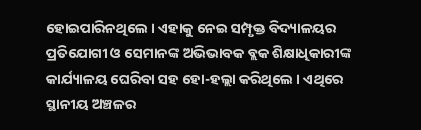ହୋଇପାରିନଥିଲେ । ଏହାକୁ ନେଇ ସମ୍ପୃକ୍ତ ବିଦ୍ୟାଳୟର  ପ୍ରତିଯୋଗୀ ଓ ସେମାନଙ୍କ ଅଭିଭାବକ ବ୍ଲକ ଶିକ୍ଷାଧିକାରୀଙ୍କ କାର୍ଯ୍ୟାଳୟ ଘେରିବା ସହ ହୋ-ହଲ୍ଲା କରିଥିଲେ । ଏଥିରେ ସ୍ଥାନୀୟ ଅଞ୍ଚଳର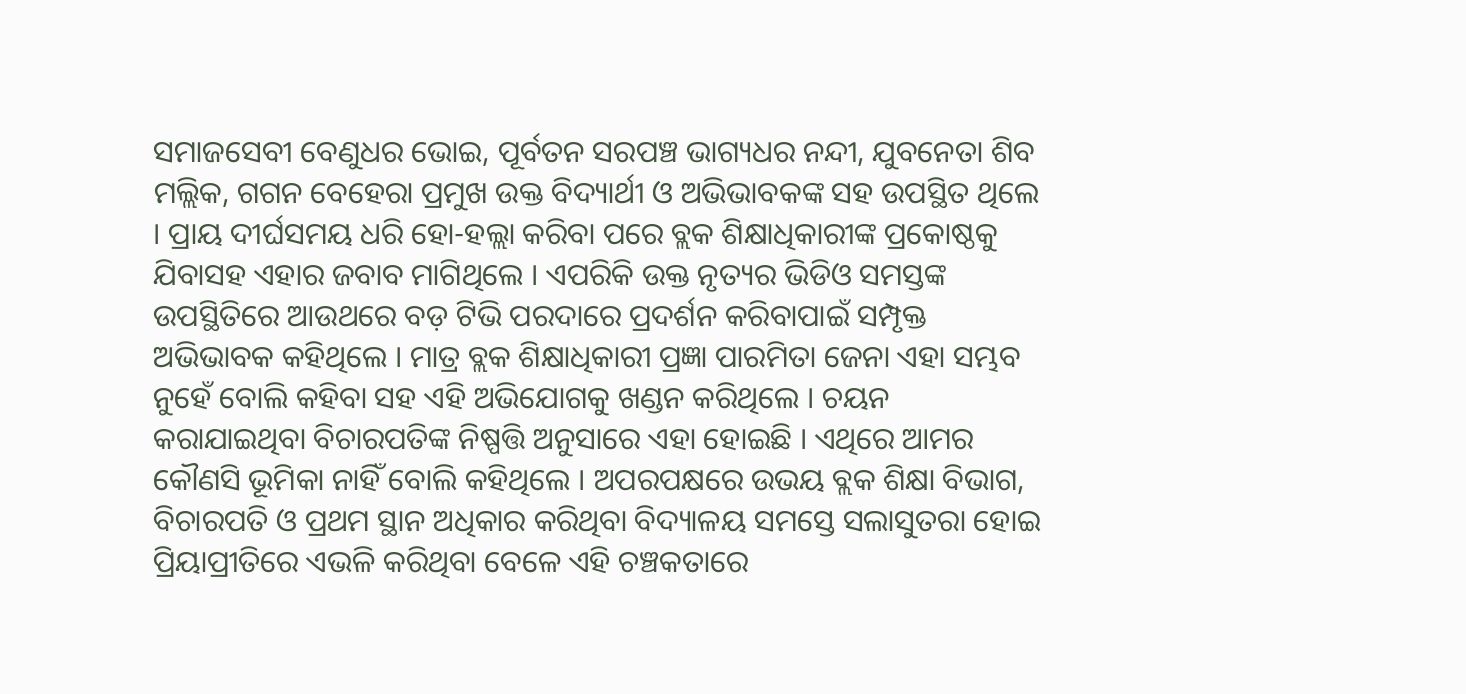ସମାଜସେବୀ ବେଣୁଧର ଭୋଇ, ପୂର୍ବତନ ସରପଞ୍ଚ ଭାଗ୍ୟଧର ନନ୍ଦୀ, ଯୁବନେତା ଶିବ ମଲ୍ଲିକ, ଗଗନ ବେହେରା ପ୍ରମୁଖ ଉକ୍ତ ବିଦ୍ୟାର୍ଥୀ ଓ ଅଭିଭାବକଙ୍କ ସହ ଉପସ୍ଥିତ ଥିଲେ । ପ୍ରାୟ ଦୀର୍ଘସମୟ ଧରି ହୋ-ହଲ୍ଲା କରିବା ପରେ ବ୍ଲକ ଶିକ୍ଷାଧିକାରୀଙ୍କ ପ୍ରକୋଷ୍ଠକୁ ଯିବାସହ ଏହାର ଜବାବ ମାଗିଥିଲେ । ଏପରିକି ଉକ୍ତ ନୃତ୍ୟର ଭିଡିଓ ସମସ୍ତଙ୍କ ଉପସ୍ଥିତିରେ ଆଉଥରେ ବଡ଼ ଟିଭି ପରଦାରେ ପ୍ରଦର୍ଶନ କରିବାପାଇଁ ସମ୍ପୃକ୍ତ ଅଭିଭାବକ କହିଥିଲେ । ମାତ୍ର ବ୍ଲକ ଶିକ୍ଷାଧିକାରୀ ପ୍ରଜ୍ଞା ପାରମିତା ଜେନା ଏହା ସମ୍ଭବ ନୁହେଁ ବୋଲି କହିବା ସହ ଏହି ଅଭିଯୋଗକୁ ଖଣ୍ଡନ କରିଥିଲେ । ଚୟନ କରାଯାଇଥିବା ବିଚାରପତିଙ୍କ ନିଷ୍ପତ୍ତି ଅନୁସାରେ ଏହା ହୋଇଛି । ଏଥିରେ ଆମର କୌଣସି ଭୂମିକା ନାହିଁ ବୋଲି କହିଥିଲେ । ଅପରପକ୍ଷରେ ଉଭୟ ବ୍ଲକ ଶିକ୍ଷା ବିଭାଗ, ବିଚାରପତି ଓ ପ୍ରଥମ ସ୍ଥାନ ଅଧିକାର କରିଥିବା ବିଦ୍ୟାଳୟ ସମସ୍ତେ ସଲାସୁତରା ହୋଇ ପ୍ରିୟାପ୍ରୀତିରେ ଏଭଳି କରିଥିବା ବେଳେ ଏହି ଚଞ୍ଚକତାରେ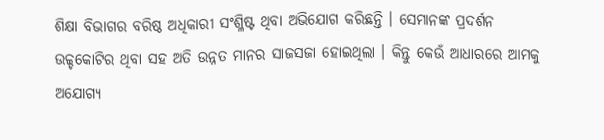ଶିକ୍ଷା ବିଭାଗର ବରିଷ୍ଠ ଅଧିକାରୀ ସଂଶ୍ଳିଷ୍ଟ ଥିବା ଅଭିଯୋଗ କରିଛନ୍ତି । ସେମାନଙ୍କ ପ୍ରଦର୍ଶନ ଉଚ୍ଚ୍ଚକୋଟିର ଥିବା ସହ ଅତି ଉନ୍ନତ ମାନର ସାଜସଜା ହୋଇଥିଲା । କିନ୍ତୁ କେଉଁ ଆଧାରରେ ଆମକୁ ଅଯୋଗ୍ୟ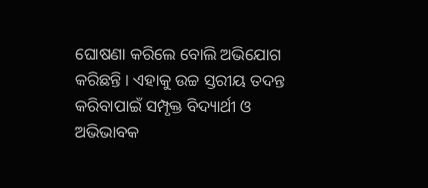ଘୋଷଣା କରିଲେ ବୋଲି ଅଭିଯୋଗ କରିଛନ୍ତି । ଏହାକୁ ଉଚ୍ଚ ସ୍ତରୀୟ ତଦନ୍ତ କରିବାପାଇଁ ସମ୍ପୃକ୍ତ ବିଦ୍ୟାର୍ଥୀ ଓ ଅଭିଭାବକ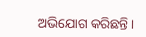ଅଭିଯୋଗ କରିଛନ୍ତି ।